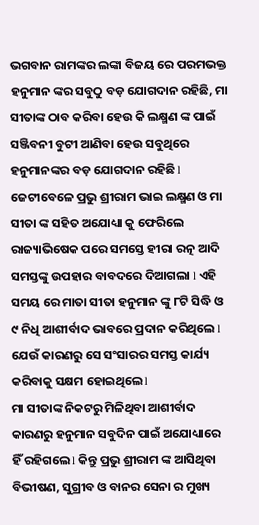ଭଗବାନ ରାମଙ୍କର ଲଙ୍କା ବିଜୟ ରେ ପରମଭକ୍ତ ହନୁମାନ ଙ୍କର ସବୁଠୁ ବଡ଼ ଯୋଗଦାନ ରହିଛି, ମା ସୀତାଙ୍କ ଠାବ କରିବା ହେଉ କି ଲକ୍ଷ୍ମଣ ଙ୍କ ପାଇଁ ସଞ୍ଜିବନୀ ବୁଟୀ ଆଣିବା ହେଉ ସବୁଥିରେ ହନୁମାନଙ୍କର ବଡ଼ ଯୋଗଦାନ ରହିଛି l ଜେଟୀବେଳେ ପ୍ରଭୁ ଶ୍ରୀରାମ ଭାଇ ଲକ୍ଷ୍ମଣ ଓ ମା ସୀତା ଙ୍କ ସହିତ ଅଯୋଧ୍ୟା କୁ ଫେରିଲେ ରାଜ୍ୟାଭିଷେକ ପରେ ସମସ୍ତେ ହୀରା ରତ୍ନ ଆଦି ସମସ୍ତଙ୍କୁ ଉପହାର ବାବଦରେ ଦିଆଗଲା l ଏହି ସମୟ ରେ ମାତା ସୀତା ହନୁମାନ ଙ୍କୁ ୮ଟି ସିଦ୍ଧି ଓ ୯ ନିଧି ଆଶୀର୍ବାଦ ଭାବରେ ପ୍ରଦାନ କରିଥିଲେ l ଯେଉଁ କାରଣରୁ ସେ ସଂସାରର ସମସ୍ତ କାର୍ଯ୍ୟ କରିବାକୁ ସକ୍ଷମ ହୋଇଥିଲେ l
ମା ସୀତାଙ୍କ ନିକଟରୁ ମିଳିଥିବା ଆଶୀର୍ବାଦ କାରଣରୁ ହନୁମାନ ସବୁଦିନ ପାଇଁ ଅଯୋଧ୍ୟାରେ ହିଁ ରହିଗଲେ l କିନ୍ତୁ ପ୍ରଭୁ ଶ୍ରୀରାମ ଙ୍କ ଆସିଥିବା ବିଭୀଷଣ, ସୁଗ୍ରୀବ ଓ ବାନର ସେନା ର ମୁଖ୍ୟ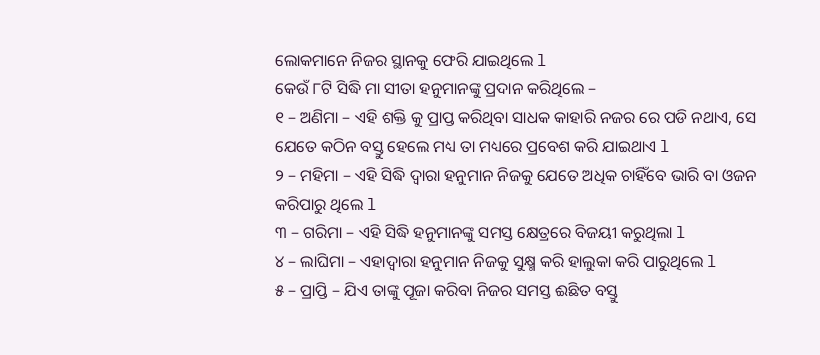ଲୋକମାନେ ନିଜର ସ୍ଥାନକୁ ଫେରି ଯାଇଥିଲେ l
କେଉଁ ୮ଟି ସିଦ୍ଧି ମା ସୀତା ହନୁମାନଙ୍କୁ ପ୍ରଦାନ କରିଥିଲେ –
୧ – ଅଣିମା – ଏହି ଶକ୍ତି କୁ ପ୍ରାପ୍ତ କରିଥିବା ସାଧକ କାହାରି ନଜର ରେ ପଡି ନଥାଏ, ସେ ଯେତେ କଠିନ ବସ୍ତୁ ହେଲେ ମଧ୍ୟ ତା ମଧ୍ୟରେ ପ୍ରବେଶ କରି ଯାଇଥାଏ l
୨ – ମହିମା – ଏହି ସିଦ୍ଧି ଦ୍ୱାରା ହନୁମାନ ନିଜକୁ ଯେତେ ଅଧିକ ଚାହିଁବେ ଭାରି ବା ଓଜନ କରିପାରୁ ଥିଲେ l
୩ – ଗରିମା – ଏହି ସିଦ୍ଧି ହନୁମାନଙ୍କୁ ସମସ୍ତ କ୍ଷେତ୍ରରେ ବିଜୟୀ କରୁଥିଲା l
୪ – ଲାଘିମା – ଏହାଦ୍ୱାରା ହନୁମାନ ନିଜକୁ ସୁକ୍ଷ୍ମ କରି ହାଲୁକା କରି ପାରୁଥିଲେ l
୫ – ପ୍ରାପ୍ତି – ଯିଏ ତାଙ୍କୁ ପୂଜା କରିବା ନିଜର ସମସ୍ତ ଈଛିତ ବସ୍ତୁ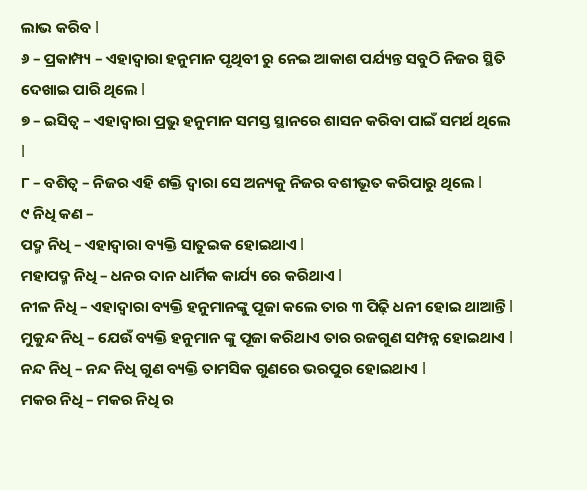ଲାଭ କରିବ l
୬ – ପ୍ରକାମ୍ପ୍ୟ – ଏହାଦ୍ୱାରା ହନୁମାନ ପୃଥିବୀ ରୁ ନେଇ ଆକାଶ ପର୍ଯ୍ୟନ୍ତ ସବୁଠି ନିଜର ସ୍ଥିତି ଦେଖାଇ ପାରି ଥିଲେ l
୭ – ଇସିତ୍ୱ – ଏହାଦ୍ୱାରା ପ୍ରଭୁ ହନୁମାନ ସମସ୍ତ ସ୍ଥାନରେ ଶାସନ କରିବା ପାଇଁ ସମର୍ଥ ଥିଲେ l
୮ – ବଶିତ୍ୱ – ନିଜର ଏହି ଶକ୍ତି ଦ୍ୱାରା ସେ ଅନ୍ୟକୁ ନିଜର ବଶୀଭୂତ କରିପାରୁ ଥିଲେ l
୯ ନିଧି କଣ –
ପଦ୍ମ ନିଧି – ଏହାଦ୍ୱାରା ବ୍ୟକ୍ତି ସାତୁଇକ ହୋଇଥାଏ l
ମହାପଦ୍ମ ନିଧି – ଧନର ଦାନ ଧାର୍ମିକ କାର୍ଯ୍ୟ ରେ କରିଥାଏ l
ନୀଳ ନିଧି – ଏହାଦ୍ୱାରା ବ୍ୟକ୍ତି ହନୁମାନଙ୍କୁ ପୂଜା କଲେ ତାର ୩ ପିଢ଼ି ଧନୀ ହୋଇ ଥାଆନ୍ତି l
ମୁକୁନ୍ଦ ନିଧି – ଯେଉଁ ବ୍ୟକ୍ତି ହନୁମାନ ଙ୍କୁ ପୂଜା କରିଥାଏ ତାର ରଜଗୁଣ ସମ୍ପନ୍ନ ହୋଇଥାଏ l
ନନ୍ଦ ନିଧି – ନନ୍ଦ ନିଧି ଗୁଣ ବ୍ୟକ୍ତି ତାମସିକ ଗୁଣରେ ଭରପୁର ହୋଇଥାଏ l
ମକର ନିଧି – ମକର ନିଧି ର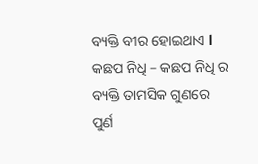ବ୍ୟକ୍ତି ବୀର ହୋଇଥାଏ l
କଛପ ନିଧି – କଛପ ନିଧି ର ବ୍ୟକ୍ତି ତାମସିକ ଗୁଣରେ ପୁର୍ଣ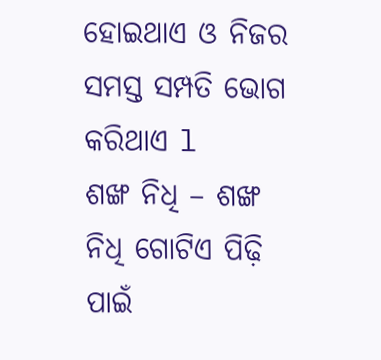ହୋଇଥାଏ ଓ ନିଜର ସମସ୍ତ ସମ୍ପତି ଭୋଗ କରିଥାଏ l
ଶଙ୍ଖ ନିଧି – ଶଙ୍ଖ ନିଧି ଗୋଟିଏ ପିଢ଼ି ପାଇଁ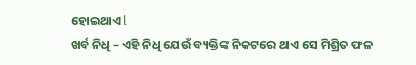ହୋଇଥାଏ l
ଖର୍ବ ନିଧି – ଏହି ନିଧି ଯେଉଁ ବ୍ୟକ୍ତିଙ୍କ ନିକଟରେ ଥାଏ ସେ ମିଶ୍ରିତ ଫଳ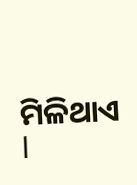ମିଳିଥାଏ l